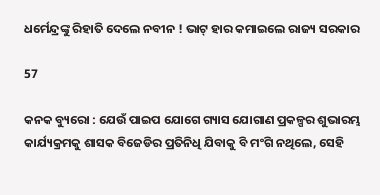ଧର୍ମେନ୍ଦ୍ରଙ୍କୁ ରିହାତି ଦେଲେ ନବୀନ ! ଭାଟ୍ ହାର କମାଇଲେ ରାଜ୍ୟ ସରକାର

57

କନକ ବ୍ୟୁରୋ : ଯେଉଁ ପାଇପ ଯୋଗେ ଗ୍ୟାସ ଯୋଗାଣ ପ୍ରକଳ୍ପର ଶୁଭାରମ୍ଭ କାର୍ଯ୍ୟକ୍ରମକୁ ଶାସକ ବିଜେଡିର ପ୍ରତିନିଧି ଯିବାକୁ ବି ମଂଗି ନଥିଲେ, ସେହି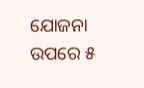ଯୋଜନା ଉପରେ ୫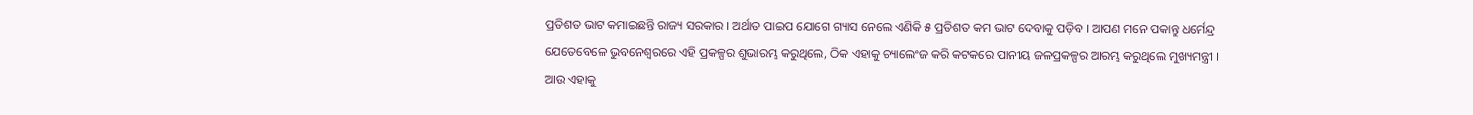ପ୍ରତିଶତ ଭାଟ କମାଇଛନ୍ତି ରାଜ୍ୟ ସରକାର । ଅର୍ଥାତ ପାଇପ ଯୋଗେ ଗ୍ୟାସ ନେଲେ ଏଣିକି ୫ ପ୍ରତିଶତ କମ ଭାଟ ଦେବାକୁ ପଡ଼ିବ । ଆପଣ ମନେ ପକାନ୍ତୁ ଧର୍ମେନ୍ଦ୍ର ଯେତେବେଳେ ଭୁବନେଶ୍ୱରରେ ଏହି ପ୍ରକଳ୍ପର ଶୁଭାରମ୍ଭ କରୁଥିଲେ, ଠିକ ଏହାକୁ ଚ୍ୟାଲେଂଜ କରି କଟକରେ ପାନୀୟ ଜଳପ୍ରକଳ୍ପର ଆରମ୍ଭ କରୁଥିଲେ ମୁଖ୍ୟମନ୍ତ୍ରୀ । ଆଉ ଏହାକୁ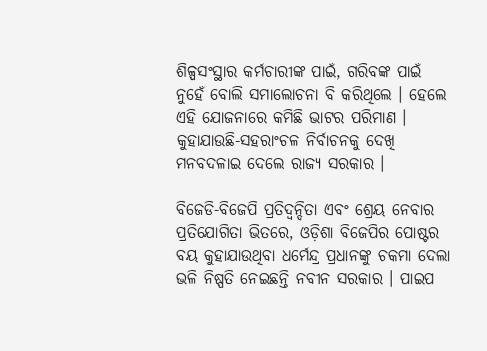ଶିଳ୍ପସଂସ୍ଥାର କର୍ମଚାରୀଙ୍କ ପାଇଁ, ଗରିବଙ୍କ ପାଇଁ ନୁହେଁ ବୋଲି ସମାଲୋଚନା ବି କରିଥିଲେ । ହେଲେ ଏହି ଯୋଜନାରେ କମିଛି ଭାଟର ପରିମାଣ । କୁହାଯାଉଛି-ସହରାଂଚଳ ନିର୍ବାଚନକୁ ଦେଖି ମନବଦଳାଇ ଦେଲେ ରାଜ୍ୟ ସରକାର ।

ବିଜେଡି-ବିଜେପି ପ୍ରତିଦ୍ୱନ୍ଦିତା ଏବଂ ଶ୍ରେୟ ନେବାର ପ୍ରତିଯୋଗିତା ଭିତରେ, ଓଡ଼ିଶା ବିଜେପିର ପୋଷ୍ଟର ବୟ କୁହାଯାଉଥିବା ଧର୍ମେନ୍ଦ୍ର ପ୍ରଧାନଙ୍କୁ ଚକମା ଦେଲା ଭଳି ନିଷ୍ପତି ନେଇଛନ୍ତି ନବୀନ ସରକାର । ପାଇପ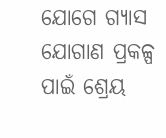ଯୋଗେ ଗ୍ୟାସ ଯୋଗାଣ ପ୍ରକଳ୍ପ ପାଇଁ ଶ୍ରେୟ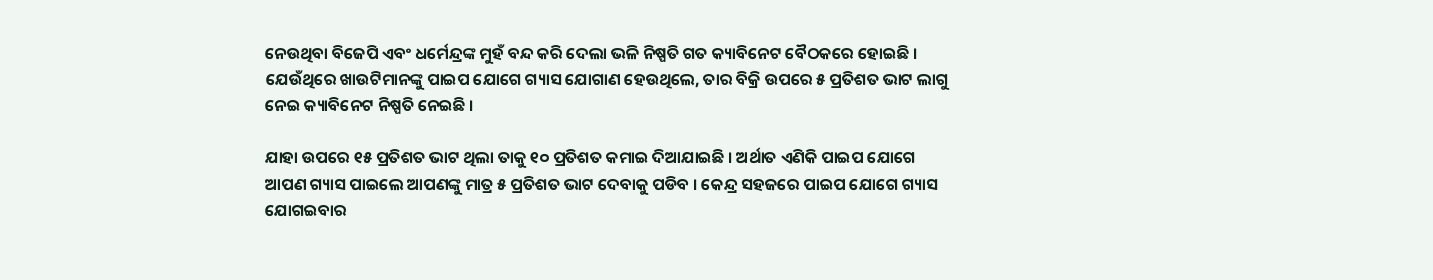ନେଉଥିବା ବିଜେପି ଏବଂ ଧର୍ମେନ୍ଦ୍ରଙ୍କ ମୁହଁ ବନ୍ଦ କରି ଦେଲା ଭଳି ନିଷ୍ପତି ଗତ କ୍ୟାବିନେଟ ବୈଠକରେ ହୋଇଛି । ଯେଉଁଥିରେ ଖାଉଟିମାନଙ୍କୁ ପାଇପ ଯୋଗେ ଗ୍ୟାସ ଯୋଗାଣ ହେଉଥିଲେ, ତାର ବିକ୍ରି ଉପରେ ୫ ପ୍ରତିଶତ ଭାଟ ଲାଗୁ ନେଇ କ୍ୟାବିନେଟ ନିଷ୍ପତି ନେଇଛି ।

ଯାହା ଉପରେ ୧୫ ପ୍ରତିଶତ ଭାଟ ଥିଲା ତାକୁ ୧୦ ପ୍ରତିଶତ କମାଇ ଦିଆଯାଇଛି । ଅର୍ଥାତ ଏଣିକି ପାଇପ ଯୋଗେ ଆପଣ ଗ୍ୟାସ ପାଇଲେ ଆପଣଙ୍କୁ ମାତ୍ର ୫ ପ୍ରତିଶତ ଭାଟ ଦେବାକୁ ପଡିବ । କେନ୍ଦ୍ର ସହଜରେ ପାଇପ ଯୋଗେ ଗ୍ୟାସ ଯୋଗଇବାର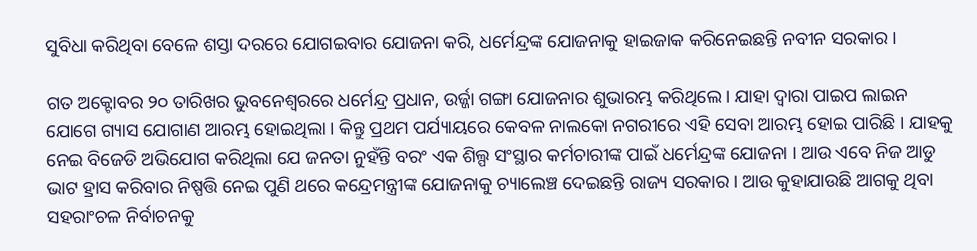ସୁବିଧା କରିଥିବା ବେଳେ ଶସ୍ତା ଦରରେ ଯୋଗଇବାର ଯୋଜନା କରି, ଧର୍ମେନ୍ଦ୍ରଙ୍କ ଯୋଜନାକୁ ହାଇଜାକ କରିନେଇଛନ୍ତି ନବୀନ ସରକାର ।

ଗତ ଅକ୍ଟୋବର ୨୦ ତାରିଖର ଭୁବନେଶ୍ୱରରେ ଧର୍ମେନ୍ଦ୍ର ପ୍ରଧାନ, ଉର୍ଜ୍ଜା ଗଙ୍ଗା ଯୋଜନାର ଶୁଭାରମ୍ଭ କରିଥିଲେ । ଯାହା ଦ୍ୱାରା ପାଇପ ଲାଇନ ଯୋଗେ ଗ୍ୟାସ ଯୋଗାଣ ଆରମ୍ଭ ହୋଇଥିଲା । କିନ୍ତୁ ପ୍ରଥମ ପର୍ଯ୍ୟାୟରେ କେବଳ ନାଲକୋ ନଗରୀରେ ଏହି ସେବା ଆରମ୍ଭ ହୋଇ ପାରିଛି । ଯାହକୁ ନେଇ ବିଜେଡି ଅଭିଯୋଗ କରିଥିଲା ଯେ ଜନତା ନୁହଁନ୍ତି ବରଂ ଏକ ଶିଲ୍ପ ସଂସ୍ଥାର କର୍ମଚାରୀଙ୍କ ପାଇଁ ଧର୍ମେନ୍ଦ୍ରଙ୍କ ଯୋଜନା । ଆଉ ଏବେ ନିଜ ଆଡୁ ଭାଟ ହ୍ରାସ କରିବାର ନିଷ୍ପତ୍ତି ନେଇ ପୁଣି ଥରେ କନ୍ଦ୍ରେମନ୍ତ୍ରୀଙ୍କ ଯୋଜନାକୁ ଚ୍ୟାଲେଞ୍ଚ ଦେଇଛନ୍ତି ରାଜ୍ୟ ସରକାର । ଆଉ କୁହାଯାଉଛି ଆଗକୁ ଥିବା ସହରାଂଚଳ ନିର୍ବାଚନକୁ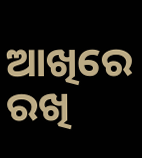ଆଖିରେ ରଖି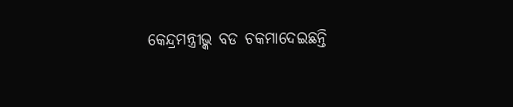କେନ୍ଦ୍ରମନ୍ତ୍ରୀଭ୍କ ବଡ ଚକମାଦେଇଛନ୍ତି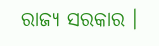ରାଜ୍ୟ ସରକାର ।